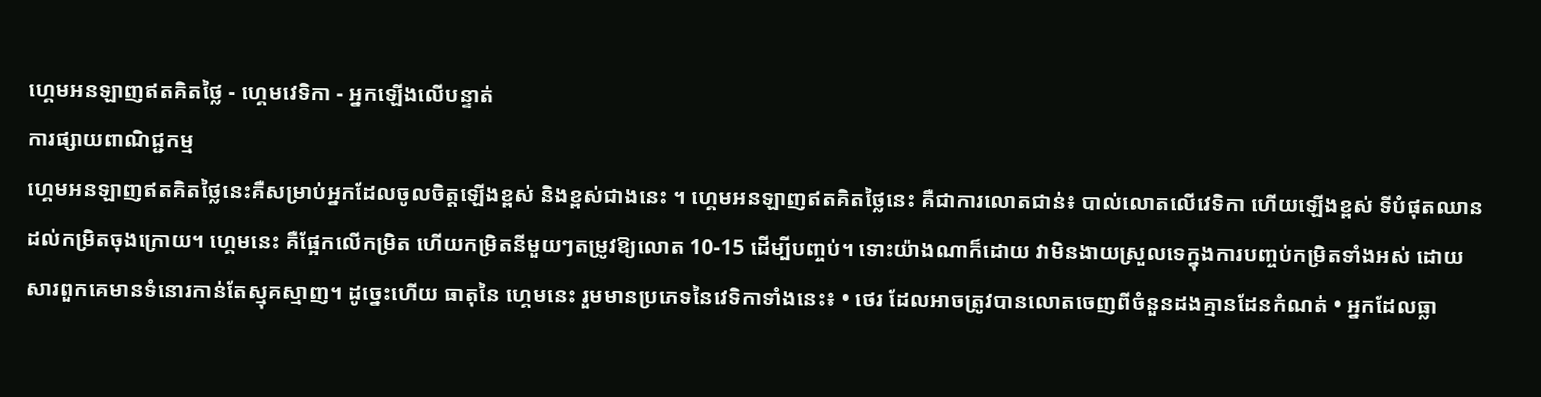ហ្គេមអនឡាញឥតគិតថ្លៃ - ហ្គេមវេទិកា - អ្នកឡើងលើបន្ទាត់
ការផ្សាយពាណិជ្ជកម្ម
ហ្គេមអនឡាញឥតគិតថ្លៃនេះគឺសម្រាប់អ្នកដែលចូលចិត្តឡើងខ្ពស់ និងខ្ពស់ជាងនេះ ។ ហ្គេមអនឡាញឥតគិតថ្លៃនេះ គឺជាការលោតជាន់៖ បាល់លោតលើវេទិកា ហើយឡើងខ្ពស់ ទីបំផុតឈានដល់កម្រិតចុងក្រោយ។ ហ្គេមនេះ គឺផ្អែកលើកម្រិត ហើយកម្រិតនីមួយៗតម្រូវឱ្យលោត 10-15 ដើម្បីបញ្ចប់។ ទោះយ៉ាងណាក៏ដោយ វាមិនងាយស្រួលទេក្នុងការបញ្ចប់កម្រិតទាំងអស់ ដោយសារពួកគេមានទំនោរកាន់តែស្មុគស្មាញ។ ដូច្នេះហើយ ធាតុនៃ ហ្គេមនេះ រួមមានប្រភេទនៃវេទិកាទាំងនេះ៖ • ថេរ ដែលអាចត្រូវបានលោតចេញពីចំនួនដងគ្មានដែនកំណត់ • អ្នកដែលធ្លា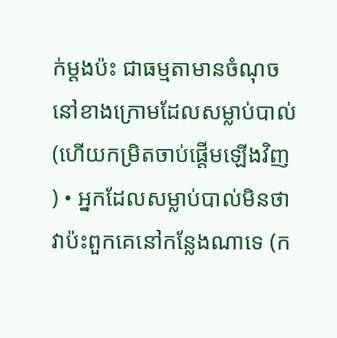ក់ម្តងប៉ះ ជាធម្មតាមានចំណុចនៅខាងក្រោមដែលសម្លាប់បាល់ (ហើយកម្រិតចាប់ផ្តើមឡើងវិញ ) • អ្នកដែលសម្លាប់បាល់មិនថាវាប៉ះពួកគេនៅកន្លែងណាទេ (ក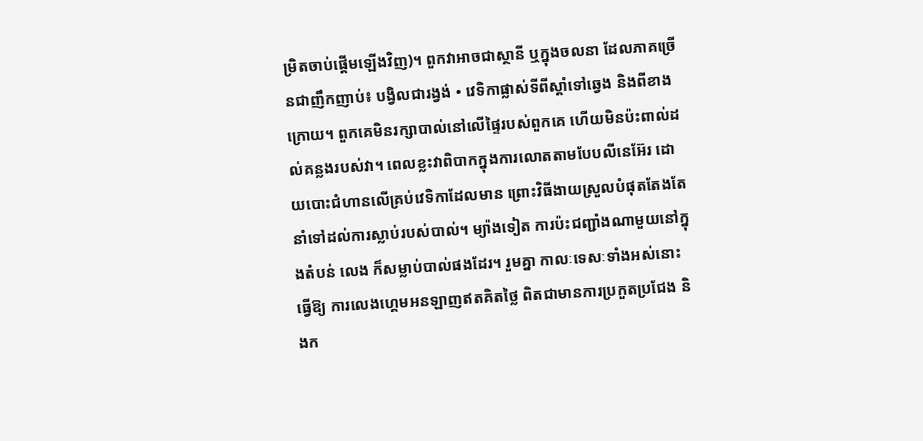ម្រិតចាប់ផ្តើមឡើងវិញ)។ ពួកវាអាចជាស្ថានី ឬក្នុងចលនា ដែលភាគច្រើនជាញឹកញាប់៖ បង្វិលជារង្វង់ • វេទិកាផ្លាស់ទីពីស្តាំទៅឆ្វេង និងពីខាងក្រោយ។ ពួកគេមិនរក្សាបាល់នៅលើផ្ទៃរបស់ពួកគេ ហើយមិនប៉ះពាល់ដល់គន្លងរបស់វា។ ពេលខ្លះវាពិបាកក្នុងការលោតតាមបែបលីនេអ៊ែរ ដោយបោះជំហានលើគ្រប់វេទិកាដែលមាន ព្រោះវិធីងាយស្រួលបំផុតតែងតែនាំទៅដល់ការស្លាប់របស់បាល់។ ម្យ៉ាងទៀត ការប៉ះជញ្ជាំងណាមួយនៅក្នុងតំបន់ លេង ក៏សម្លាប់បាល់ផងដែរ។ រួមគ្នា កាលៈទេសៈទាំងអស់នោះធ្វើឱ្យ ការលេងហ្គេមអនឡាញឥតគិតថ្លៃ ពិតជាមានការប្រកួតប្រជែង និងក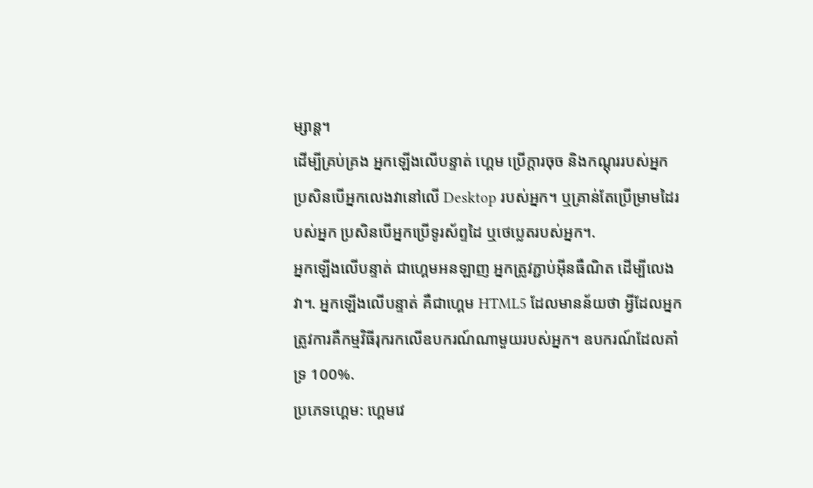ម្សាន្ត។
ដើម្បីគ្រប់គ្រង អ្នកឡើងលើបន្ទាត់ ហ្គេម ប្រើក្តារចុច និងកណ្តុររបស់អ្នក ប្រសិនបើអ្នកលេងវានៅលើ Desktop របស់អ្នក។ ឬគ្រាន់តែប្រើម្រាមដៃរបស់អ្នក ប្រសិនបើអ្នកប្រើទូរស័ព្ទដៃ ឬថេប្លេតរបស់អ្នក។.
អ្នកឡើងលើបន្ទាត់ ជាហ្គេមអនឡាញ អ្នកត្រូវភ្ជាប់អ៊ីនធឺណិត ដើម្បីលេងវា។. អ្នកឡើងលើបន្ទាត់ គឺជាហ្គេម HTML5 ដែលមានន័យថា អ្វីដែលអ្នកត្រូវការគឺកម្មវិធីរុករកលើឧបករណ៍ណាមួយរបស់អ្នក។ ឧបករណ៍ដែលគាំទ្រ 100%.
ប្រភេទហ្គេម: ហ្គេមវេ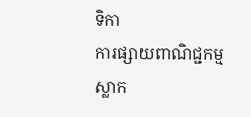ទិកា
ការផ្សាយពាណិជ្ជកម្ម
ស្លាក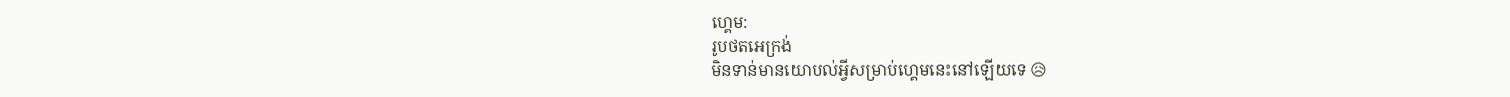ហ្គេម:
រូបថតអេក្រង់
មិនទាន់មានយោបល់អ្វីសម្រាប់ហ្គេមនេះនៅឡើយទេ 😥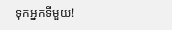ទុកអ្នកទីមួយ!